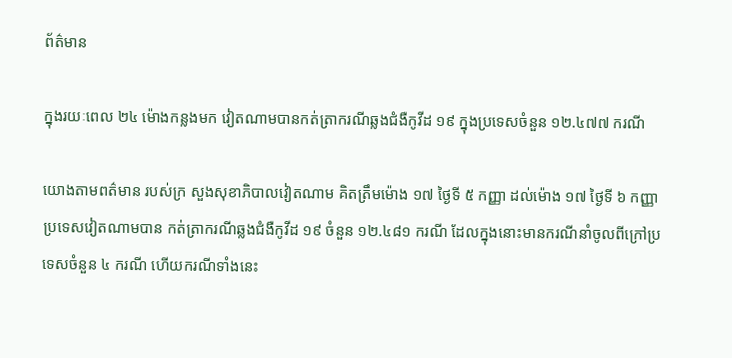ព័ត៌មាន

ក្នុងរយៈពេល ២៤ ម៉ោងកន្លងមក វៀតណាមបានកត់ត្រាករណីឆ្លងជំងឺកូវីដ ១៩ ក្នុងប្រទេសចំនួន ១២.៤៧៧ ករណី

យោងតាមពត៌មាន របស់ក្រ សួងសុខាភិបាលវៀតណាម គិតត្រឹមម៉ោង ១៧ ថ្ងៃទី ៥ កញ្ញា ដល់ម៉ោង ១៧ ថ្ងៃទី ៦ កញ្ញា ប្រទេសវៀតណាមបាន កត់ត្រាករណីឆ្លងជំងឺកូវីដ ១៩ ចំនួន ១២.៤៨១ ករណី ដែលក្នុងនោះមានករណីនាំចូលពីក្រៅប្រទេសចំនួន ៤ ករណី ហើយករណីទាំងនេះ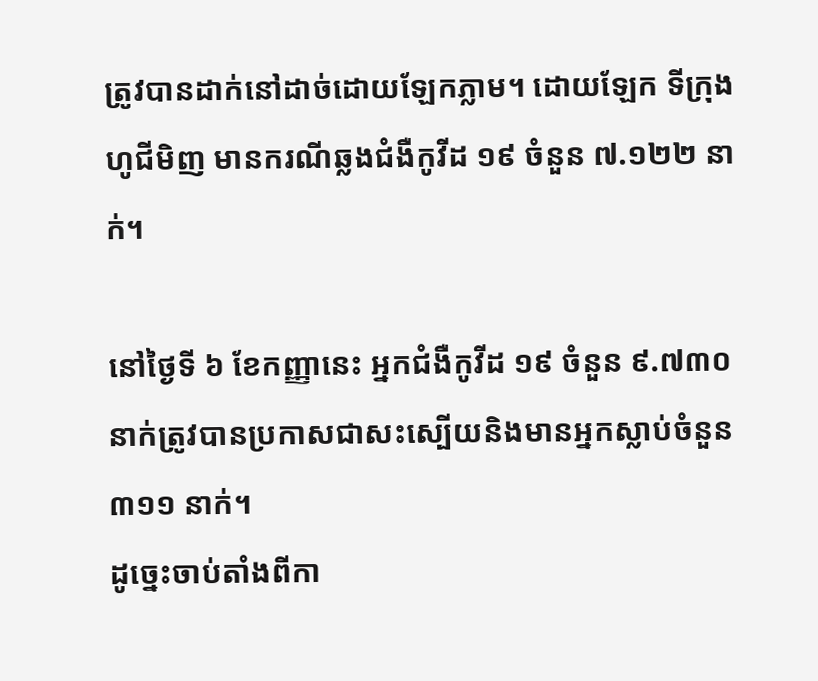ត្រូវបានដាក់នៅដាច់ដោយឡែកភ្លាម។ ដោយឡែក ទីក្រុងហូជីមិញ មានករណីឆ្លងជំងឺកូវីដ ១៩ ចំនួន ៧.១២២ នាក់។

នៅថ្ងៃទី ៦ ខែកញ្ញានេះ អ្នកជំងឺកូវីដ ១៩ ចំនួន ៩.៧៣០ នាក់ត្រូវបានប្រកាសជាសះស្បើយនិងមានអ្នកស្លាប់ចំនួន ៣១១ នាក់។
ដូច្នេះចាប់តាំងពីកា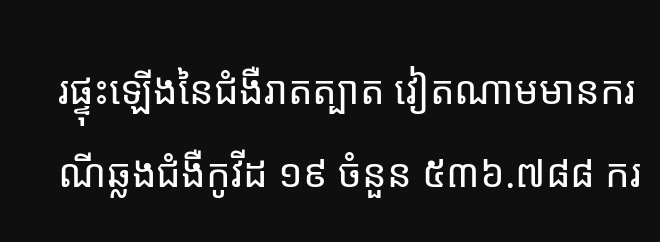រផ្ទុះឡើងនៃជំងឺរាតត្បាត វៀតណាមមានករណីឆ្លងជំងឺកូវីដ ១៩ ចំនួន ៥៣៦.៧៨៨ ករ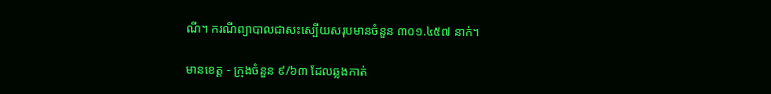ណី។ ករណីព្យាបាលជាសះស្បើយសរុបមានចំនួន ៣០១.៤៥៧ នាក់។

មានខេត្ត - ក្រុងចំនួន ៩/៦៣ ដែលឆ្លងកាត់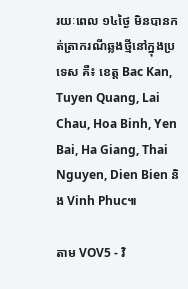រយៈពេល ១៤ថ្ងៃ មិនបានកត់ត្រាករណីឆ្លងថ្មីនៅក្នុងប្រទេស គឺ៖ ខេត្ត Bac Kan, Tuyen Quang, Lai Chau, Hoa Binh, Yen Bai, Ha Giang, Thai Nguyen, Dien Bien និង Vinh Phuc៕

តាម VOV5 - វិ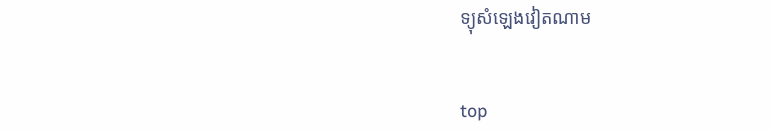ទ្យុសំឡេងវៀតណាម


top